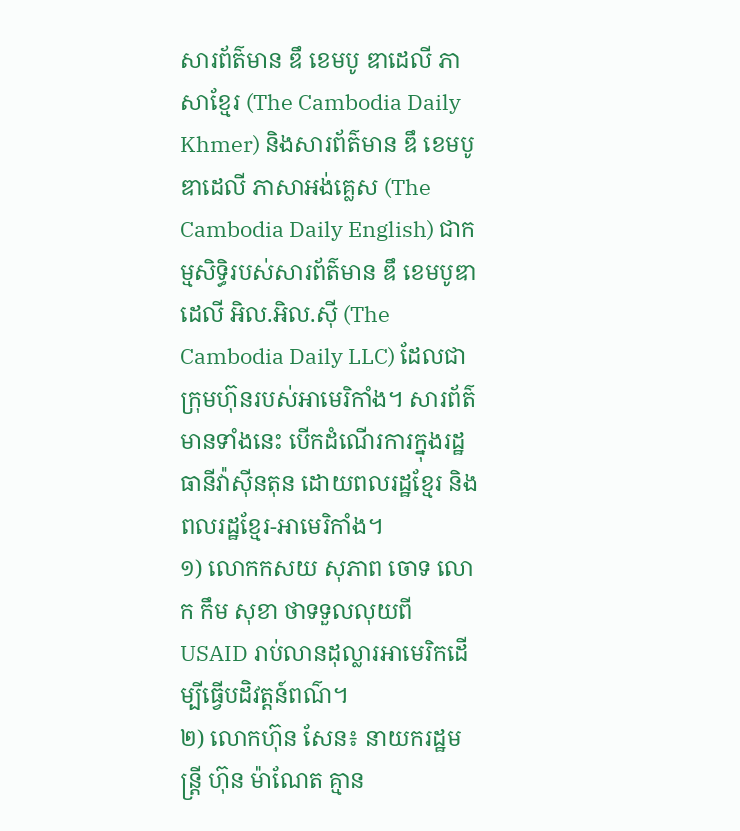សារព័ត៌មាន ឌឹ ខេមបូ ឌាដេលី ភាសាខ្មែរ (The Cambodia Daily Khmer) និងសារព័ត៌មាន ឌឹ ខេមបូ ឌាដេលី ភាសាអង់គ្លេស (The Cambodia Daily English) ជាកម្មសិទ្ធិរបស់សារព័ត៌មាន ឌឹ ខេមបូឌា ដេលី អិល.អិល.ស៊ី (The Cambodia Daily LLC) ដែលជាក្រុមហ៊ុនរបស់អាមេរិកាំង។ សារព័ត៌មានទាំងនេះ បើកដំណើរការក្នុងរដ្ឋធានីវ៉ាស៊ីនតុន ដោយពលរដ្ឋខ្មែរ និងពលរដ្ឋខ្មែរ-អាមេរិកាំង។
១) លោកកសយ សុភាព ចោទ លោក កឹម សុខា ថាទទួលលុយពី USAID រាប់លានដុល្លារអាមេរិកដើម្បីធ្វើបដិវត្តន៍ពណ៌។
២) លោកហ៊ុន សែន៖ នាយករដ្ឋមន្ត្រី ហ៊ុន ម៉ាណែត គ្មាន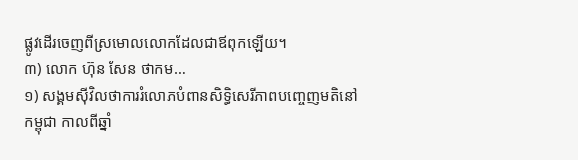ផ្លូវដើរចេញពីស្រមោលលោកដែលជាឪពុកឡើយ។
៣) លោក ហ៊ុន សែន ថាកម…
១) សង្គមស៊ីវិលថាការរំលោភបំពានសិទ្ធិសេរីភាពបញ្ចេញមតិនៅកម្ពុជា កាលពីឆ្នាំ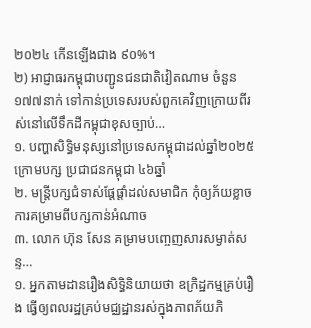២០២៤ កើនឡើងជាង ៩០%។
២) អាជ្ញាធរកម្ពុជាបញ្ជូនជនជាតិវៀតណាម ចំនួន១៧៧នាក់ ទៅកាន់ប្រទេសរបស់ពួកគេវិញក្រោយពីរស់នៅលើទឹកដីកម្ពុជាខុសច្បាប់…
១. បញ្ហាសិទ្ធិមនុស្សនៅប្រទេសកម្ពុជាដល់ឆ្នាំ២០២៥ ក្រោមបក្ស ប្រជាជនកម្ពុជា ៤៦ឆ្នាំ
២. មន្រ្តីបក្សជំទាស់ផ្តែផ្តាំដល់សមាជិក កុំឲ្យភ័យខ្លាចការគម្រាមពីបក្សកាន់អំណាច
៣. លោក ហ៊ុន សែន គម្រាមបញ្ចេញសារសម្ងាត់សន្ទ…
១. អ្នកតាមដានរឿងសិទ្ធិនិយាយថា ឧក្រិដ្ឋកម្មគ្រប់រឿង ធ្វើឲ្យពលរដ្ឋគ្រប់មជ្ឈដ្ឋានរស់ក្នុងភាពភ័យភិ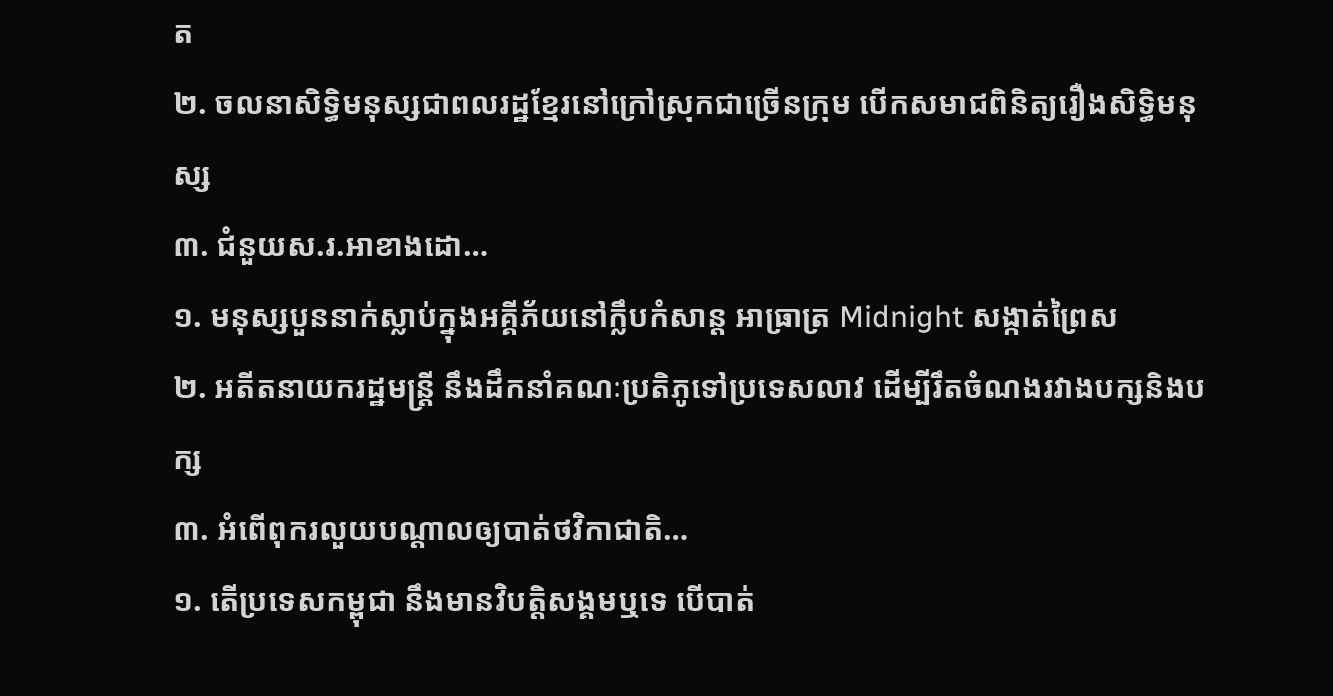ត
២. ចលនាសិទ្ធិមនុស្សជាពលរដ្ឋខ្មែរនៅក្រៅស្រុកជាច្រើនក្រុម បើកសមាជពិនិត្យរឿងសិទ្ធិមនុស្ស
៣. ជំនួយស.រ.អាខាងដោ…
១. មនុស្សបួននាក់ស្លាប់ក្នុងអគ្គីភ័យនៅក្លឹបកំសាន្ត អាធ្រាត្រ Midnight សង្កាត់ព្រៃស
២. អតីតនាយករដ្ឋមន្រ្តី នឹងដឹកនាំគណៈប្រតិភូទៅប្រទេសលាវ ដើម្បីរឹតចំណងរវាងបក្សនិងបក្ស
៣. អំពើពុករលួយបណ្តាលឲ្យបាត់ថវិកាជាតិ…
១. តើប្រទេសកម្ពុជា នឹងមានវិបត្តិសង្គមឬទេ បើបាត់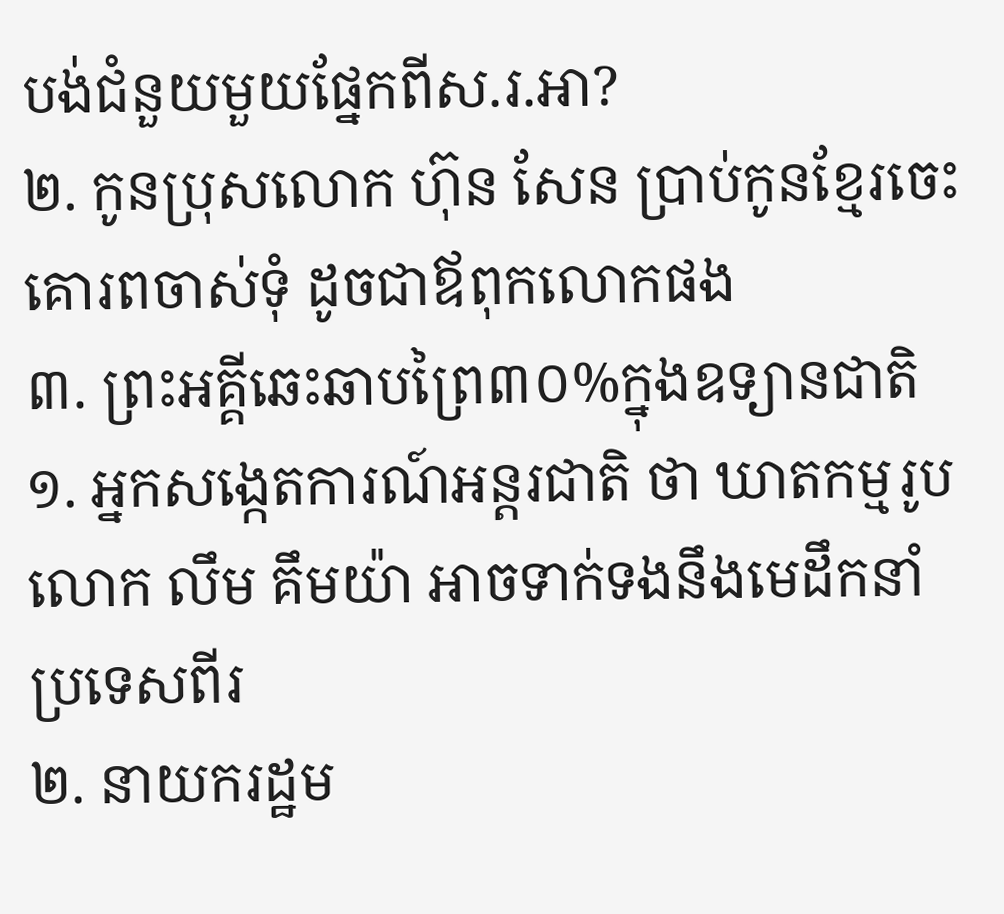បង់ជំនួយមួយផ្នែកពីស.រ.អា?
២. កូនប្រុសលោក ហ៊ុន សែន ប្រាប់កូនខ្មែរចេះគោរពចាស់ទុំ ដូចជាឪពុកលោកផង
៣. ព្រះអគ្គីឆេះឆាបព្រៃ៣០%ក្នុងឧទ្យានជាតិ
១. អ្នកសង្កេតការណ៍អន្តរជាតិ ថា ឃាតកម្មរូបលោក លឹម គឹមយ៉ា អាចទាក់ទងនឹងមេដឹកនាំប្រទេសពីរ
២. នាយករដ្ឋម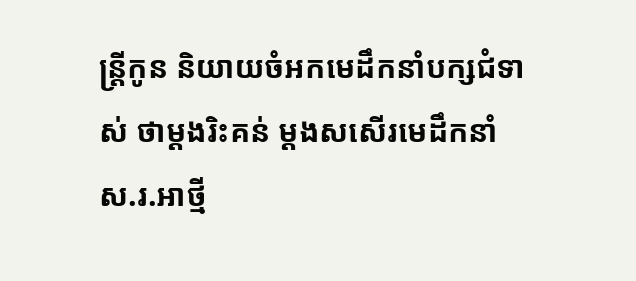ន្រ្តីកូន និយាយចំអកមេដឹកនាំបក្សជំទាស់ ថាម្តងរិះគន់ ម្តងសសើរមេដឹកនាំស.រ.អាថ្មី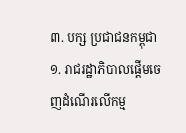៣. បក្ស ប្រជាជនកម្ពុជា
១. រាជរដ្ឋាភិបាលផ្តើមចេញដំណើរលើកម្ម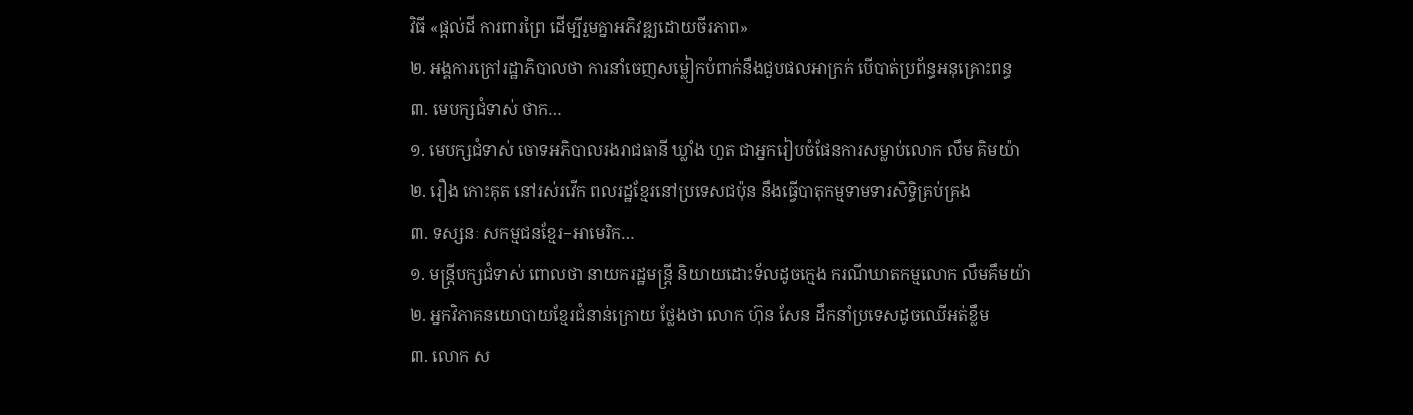វិធី «ផ្តល់ដី ការពារព្រៃ ដើម្បីរួមគ្នាអភិវឌ្ឍដោយចីរភាព»
២. អង្គការក្រៅរដ្ឋាភិបាលថា ការនាំចេញសម្លៀកបំពាក់នឹងជួបផលអាក្រក់ បើបាត់ប្រព័ន្ធអនុគ្រោះពន្ធ
៣. មេបក្សជំទាស់ ថាក…
១. មេបក្សជំទាស់ ចោទអភិបាលរងរាជធានី ឃ្លាំង ហួត ជាអ្នករៀបចំផែនការសម្លាប់លោក លឹម គិមយ៉ា
២. រឿង កោះគុត នៅរស់រវើក ពលរដ្ឋខ្មែរនៅប្រទេសជប៉ុន នឹងធ្វើបាតុកម្មទាមទារសិទ្ធិគ្រប់គ្រង
៣. ទស្សនៈ សកម្មជនខ្មែរ−អាមេរិក…
១. មន្រ្តីបក្សជំទាស់ ពោលថា នាយករដ្ឋមន្រ្តី និយាយដោះទ័លដូចក្មេង ករណីឃាតកម្មលោក លឹមគឹមយ៉ា
២. អ្នកវិភាគនយោបាយខ្មែរជំនាន់ក្រោយ ថ្លែងថា លោក ហ៊ុន សែន ដឹកនាំប្រទេសដូចឈើអត់ខ្លឹម
៣. លោក ស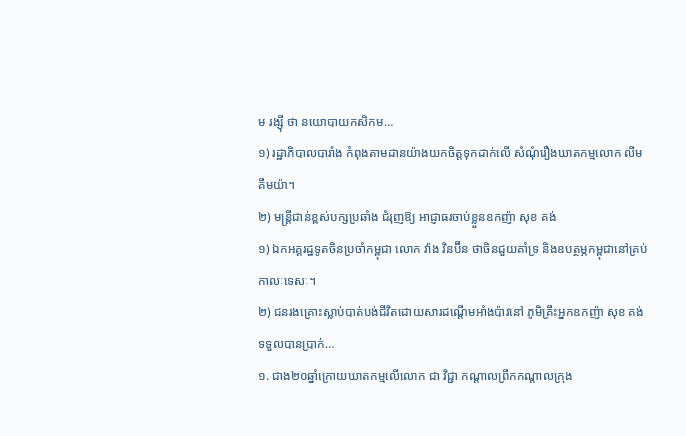ម រង្ស៊ី ថា នយោបាយកសិកម…
១) រដ្ឋាភិបាលបារាំង កំពុងតាមដានយ៉ាងយកចិត្តទុកដាក់លើ សំណុំរឿងឃាតកម្មលោក លីម គឹមយ៉ា។
២) មន្ត្រីជាន់ខ្ពស់បក្សប្រឆាំង ជំរុញឱ្យ អាជ្ញាធរចាប់ខ្លួនឧកញ៉ា សុខ គង់
១) ឯកអគ្គរដ្ឋទូតចិនប្រចាំកម្ពុជា លោក វ៉ាង វិនប៊ីន ថាចិនជួយគាំទ្រ និងឧបត្ថម្ភកម្ពុជានៅគ្រប់កាលៈទេសៈ។
២) ជនរងគ្រោះស្លាប់បាត់បង់ជីវិតដោយសារដណ្តើមអាំងប៉ាវនៅ ភូមិគ្រឹះអ្នកឧកញ៉ា សុខ គង់ទទួលបានប្រាក់…
១. ជាង២០ឆ្នាំក្រោយឃាតកម្មលើលោក ជា វិជ្ជា កណ្តាលព្រឹកកណ្តាលក្រុង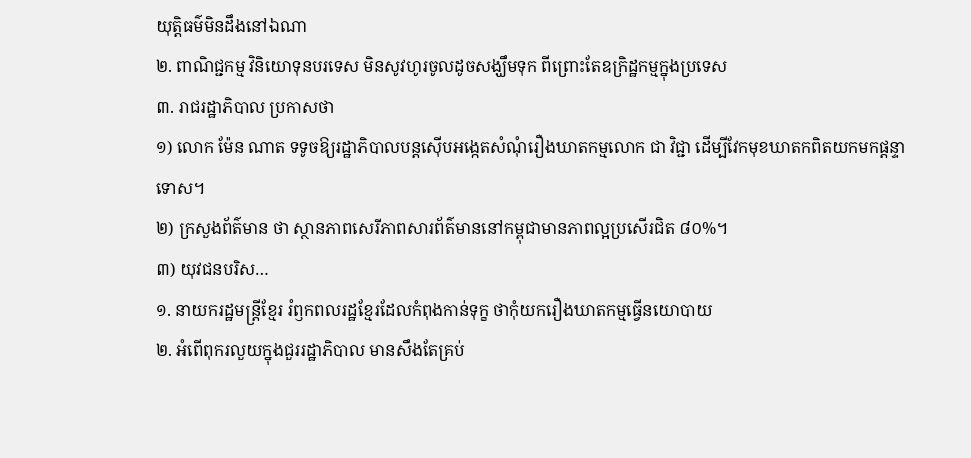យុត្តិធម៌មិនដឹងនៅឯណា
២. ពាណិជ្ជកម្ម វិនិយោទុនបរទេស មិនសូវហូរចូលដូចសង្ឃឹមទុក ពីព្រោះតែឧក្រិដ្ឋកម្មក្នុងប្រទេស
៣. រាជរដ្ឋាភិបាល ប្រកាសថា
១) លោក ម៉ែន ណាត ទទូចឱ្យរដ្ឋាភិបាលបន្តស៊ើបអង្កេតសំណុំរឿងឃាតកម្មលោក ជា វិជ្ជា ដើម្បីវែកមុខឃាតកពិតយកមកផ្តន្ទាទោស។
២) ក្រសួងព័ត៌មាន ថា ស្ថានភាពសេរីភាពសារព័ត៌មាននៅកម្ពុជាមានភាពល្អប្រសើរជិត ៨០%។
៣) យុវជនបរិស…
១. នាយករដ្ឋមន្រ្តីខ្មែរ រំឭកពលរដ្ឋខ្មែរដែលកំពុងកាន់ទុក្ខ ថាកុំយករឿងឃាតកម្មធ្វើនយោបាយ
២. អំពើពុករលួយក្នុងជួររដ្ឋាភិបាល មានសឹងតែគ្រប់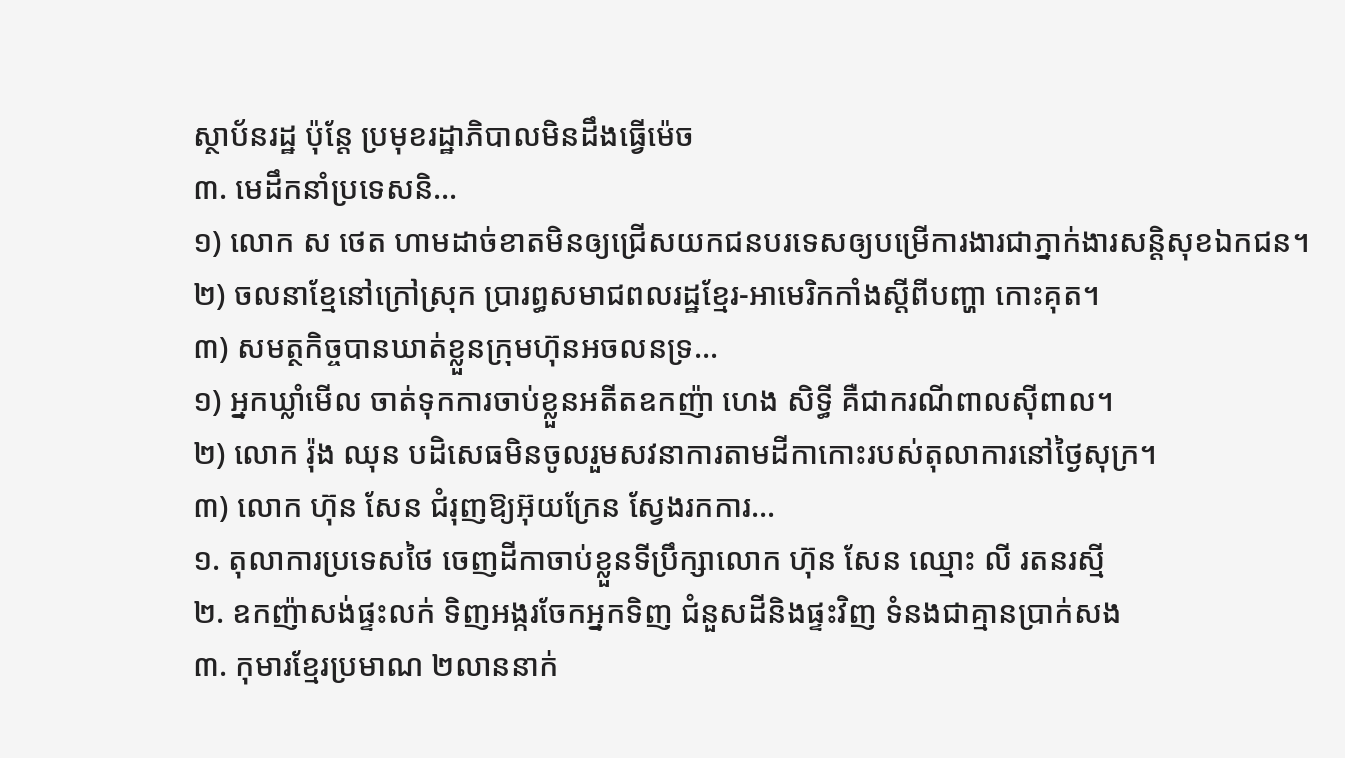ស្ថាប័នរដ្ឋ ប៉ុន្តែ ប្រមុខរដ្ឋាភិបាលមិនដឹងធ្វើម៉េច
៣. មេដឹកនាំប្រទេសនិ…
១) លោក ស ថេត ហាមដាច់ខាតមិនឲ្យជ្រើសយកជនបរទេសឲ្យបម្រើការងារជាភ្នាក់ងារសន្តិសុខឯកជន។
២) ចលនាខ្មែនៅក្រៅស្រុក ប្រារព្ធសមាជពលរដ្ឋខ្មែរ-អាមេរិកកាំងស្តីពីបញ្ហា កោះគុត។
៣) សមត្ថកិច្ចបានឃាត់ខ្លួនក្រុមហ៊ុនអចលនទ្រ…
១) អ្នកឃ្លាំមើល ចាត់ទុកការចាប់ខ្លួនអតីតឧកញ៉ា ហេង សិទ្ធី គឺជាករណីពាលស៊ីពាល។
២) លោក រ៉ុង ឈុន បដិសេធមិនចូលរួមសវនាការតាមដីកាកោះរបស់តុលាការនៅថ្ងៃសុក្រ។
៣) លោក ហ៊ុន សែន ជំរុញឱ្យអ៊ុយក្រែន ស្វែងរកការ…
១. តុលាការប្រទេសថៃ ចេញដីកាចាប់ខ្លួនទីប្រឹក្សាលោក ហ៊ុន សែន ឈ្មោះ លី រតនរស្មី
២. ឧកញ៉ាសង់ផ្ទះលក់ ទិញអង្ករចែកអ្នកទិញ ជំនួសដីនិងផ្ទះវិញ ទំនងជាគ្មានប្រាក់សង
៣. កុមារខ្មែរប្រមាណ ២លាននាក់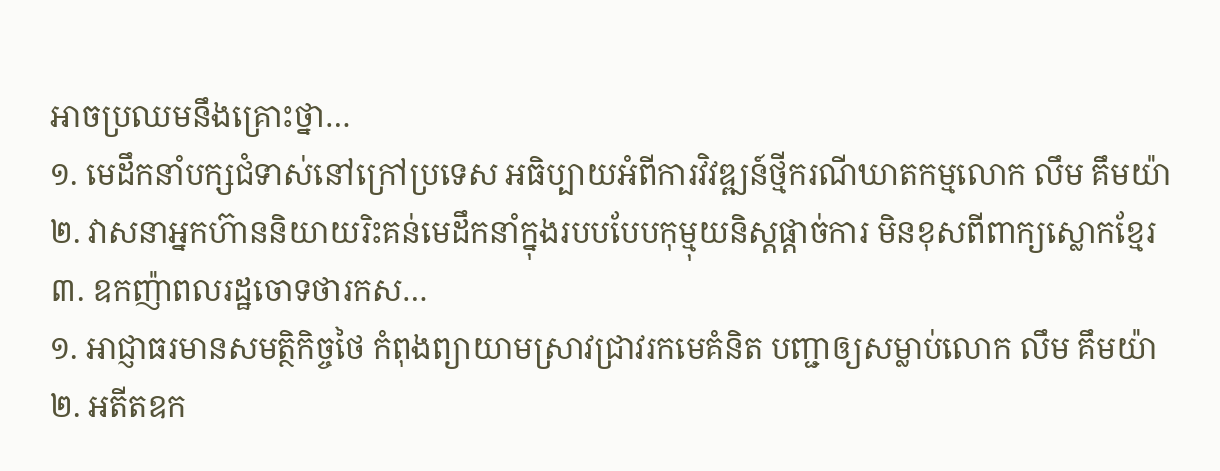អាចប្រឈមនឹងគ្រោះថ្នា…
១. មេដឹកនាំបក្សជំទាស់នៅក្រៅប្រទេស អធិប្បាយអំពីការវិវឌ្ឍន៍ថ្មីករណីឃាតកម្មលោក លឹម គឹមយ៉ា
២. វាសនាអ្នកហ៊ាននិយាយរិះគន់មេដឹកនាំក្នុងរបបបែបកុម្មុយនិស្តផ្តាច់ការ មិនខុសពីពាក្យស្លោកខ្មែរ
៣. ឧកញ៉ាពលរដ្ឋចោទថារកស…
១. អាជ្ញាធរមានសមត្ថិកិច្ចថៃ កំពុងព្យាយាមស្រាវជ្រាវរកមេគំនិត បញ្ជាឲ្យសម្លាប់លោក លឹម គឹមយ៉ា
២. អតីតឧក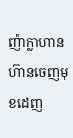ញ៉ាក្លាហាន ហ៊ានចេញមុខដេញ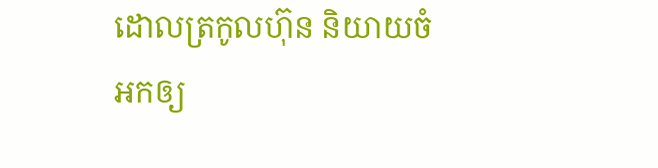ដោលត្រកូលហ៊ុន និយាយចំអកឲ្យ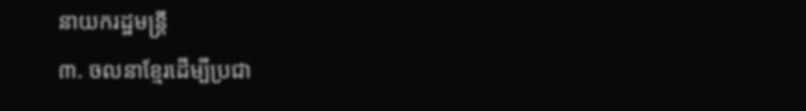នាយករដ្ឋមន្រ្តី
៣. ចលនាខ្មែរដើម្បីប្រជា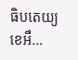ធិបតេយ្យ ខេអឹ…